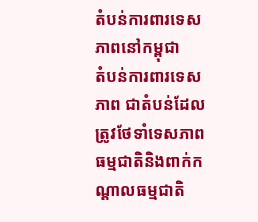តំបន់ការពារទេសភាពនៅកម្ពុជា
តំបន់ការពារទេសភាព ជាតំបន់ដែលត្រូវថែទាំទេសភាពធម្មជាតិនិងពាក់កណ្ដាលធម្មជាតិ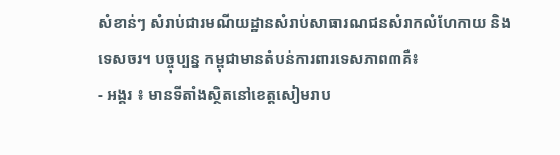សំខាន់ៗ សំរាប់ជារមណីយដ្ឋានសំរាប់សាធារណជនសំរាកលំហែកាយ និង ទេសចរ។ បច្ចុប្បន្ន កម្ពុជាមានតំបន់ការពារទេសភាព៣គឺ៖
- អង្គរ ៖ មានទីតាំងស្ថិតនៅខេត្តសៀមរាប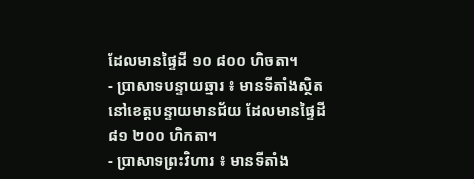ដែលមានផ្ទៃដី ១០ ៨០០ ហិចតា។
- ប្រាសាទបន្ទាយឆ្មារ ៖ មានទីតាំងស្ថិតនៅខេត្តបន្ទាយមានជ័យ ដែលមានផ្ទៃដី ៨១ ២០០ ហិកតា។
- ប្រាសាទព្រះវិហារ ៖ មានទីតាំង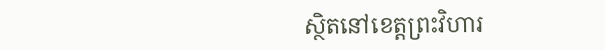ស្ថិតនៅខេត្តព្រះវិហារ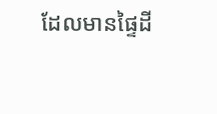ដែលមានផ្ទៃដី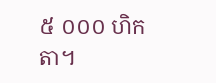៥ ០០០ ហិកតា។